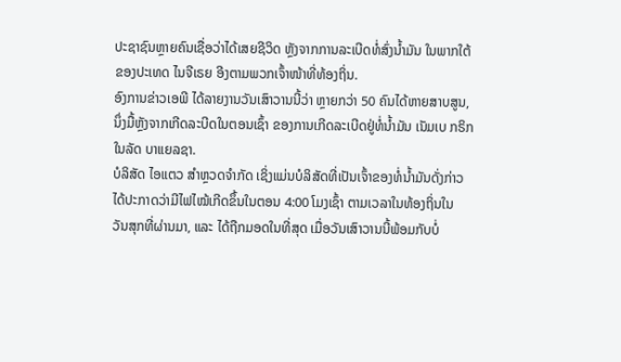ປະຊາຊົນຫຼາຍຄົນເຊື່ອວ່າໄດ້ເສຍຊີວິດ ຫຼັງຈາກການລະເບີດທໍ່ສົ່ງນ້ຳມັນ ໃນພາກໃຕ້
ຂອງປະເທດ ໄນຈີເຣຍ ອີງຕາມພວກເຈົ້າໜ້າທີ່ທ້ອງຖິ່ນ.
ອົງການຂ່າວເອພີ ໄດ້ລາຍງານວັນເສົາວານນີ້ວ່າ ຫຼາຍກວ່າ 50 ຄົນໄດ້ຫາຍສາບສູນ,
ນຶ່ງມື້ຫຼັງຈາກເກີດລະບີດໃນຕອນເຊົ້າ ຂອງການເກີດລະເບີດຢູ່ທໍ່ນ້ຳມັນ ເນັມເບ ກຣິກ
ໃນລັດ ບາແຍລຊາ.
ບໍລິສັດ ໄອແຕວ ສຳຫຼວດຈຳກັດ ເຊິ່ງແມ່ນບໍລິສັດທີ່ເປັນເຈົ້າຂອງທໍ່ນ້ຳມັນດັ່ງກ່າວ
ໄດ້ປະກາດວ່າມີໄຟໄໝ້ເກີດຂຶ້ນໃນຕອນ 4:00 ໂມງເຊົ້າ ຕາມເວລາໃນທ້ອງຖິ່ນໃນ
ວັນສຸກທີ່ຜ່ານມາ, ແລະ ໄດ້ຖືກມອດໃນທີ່ສຸດ ເມື່ອວັນເສົາວານນີ້ພ້ອມກັບບໍ່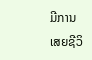ມີການ
ເສຍຊີວິ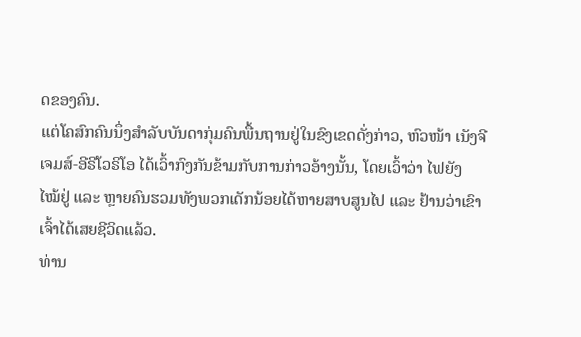ດຂອງຄົນ.
ແຕ່ໂຄສົກຄົນນຶ່ງສຳລັບບັນດາກຸ່ມຄົນພື້ນຖານຢູ່ໃນຂົງເຂດດັ່ງກ່າວ, ຫົວໜ້າ ເນັງຈີ
ເຈມສ໌-ອີຣີໂວຣິໂອ ໄດ້ເວົ້າກົງກັນຂ້າມກັບການກ່າວອ້າງນັ້ນ, ໂດຍເວົ້າວ່າ ໄຟຍັງ
ໄໝ້ຢູ່ ແລະ ຫຼາຍຄົນຮວມທັງພວກເດັກນ້ອຍໄດ້ຫາຍສາບສູນໄປ ແລະ ຢ້ານວ່າເຂົາ
ເຈົ້າໄດ້ເສຍຊີວິດແລ້ວ.
ທ່ານ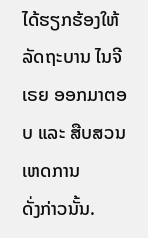ໄດ້ຮຽກຮ້ອງໃຫ້ລັດຖະບານ ໄນຈີເຣຍ ອອກມາຕອບ ແລະ ສືບສວນເຫດການ
ດັ່ງກ່າວນັ້ນ.